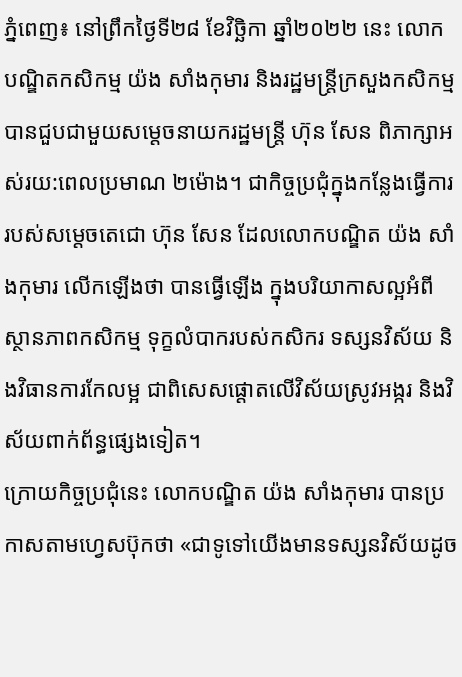ភ្នំពេញ៖ នៅព្រឹកថ្ងៃទី២៨ ខែវិច្ឆិកា ឆ្នាំ២០២២ នេះ លោកបណ្ឌិតកសិកម្ម យ៉ង សាំងកុមារ និងរដ្ឋមន្រ្តីក្រសួងកសិកម្ម បានជួបជាមួយសម្តេចនាយករដ្ឋមន្រ្តី ហ៊ុន សែន ពិភាក្សាអស់រយ:ពេលប្រមាណ ២ម៉ោង។ ជាកិច្ចប្រជុំក្នុងកន្លែងធ្វើការរបស់សម្តេចតេជោ ហ៊ុន សែន ដែលលោកបណ្ឌិត យ៉ង សាំងកុមារ លើកឡើងថា បានធ្វើឡើង ក្នុងបរិយាកាសល្អអំពីស្ថានភាពកសិកម្ម ទុក្ខលំបាករបស់កសិករ ទស្សនវិស័យ និងវិធានការកែលម្អ ជាពិសេសផ្តោតលើវិស័យស្រូវអង្ករ និងវិស័យពាក់ព័ន្ធផ្សេងទៀត។
ក្រោយកិច្ចប្រជុំនេះ លោកបណ្ឌិត យ៉ង សាំងកុមារ បានប្រកាសតាមហ្វេសប៊ុកថា «ជាទូទៅយើងមានទស្សនវិស័យដូច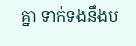គ្នា ទាក់ទងនឹងប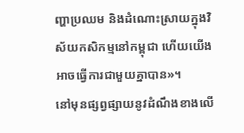ញ្ហាប្រឈម និងដំណោះស្រាយក្នុងវិស័យកសិកម្មនៅកម្ពុជា ហើយយើងអាចធ្វើការជាមួយគ្នាបាន»។
នៅមុនផ្សព្វផ្សាយនូវដំណឹងខាងលើ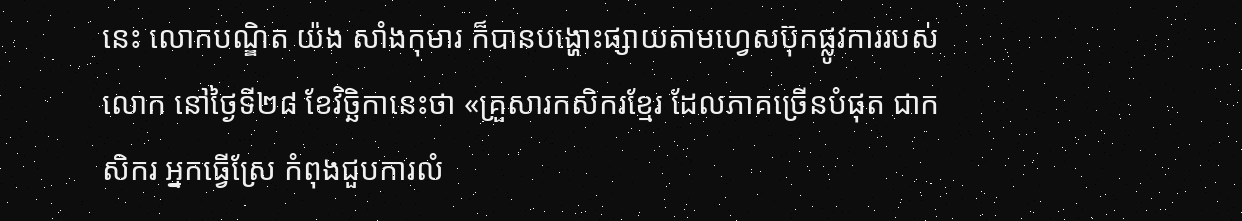នេះ លោកបណ្ឌិត យ៉ង សាំងកុមារ ក៏បានបង្ហោះផ្សាយតាមហ្វេសប៊ុកផ្លូវការរបស់លោក នៅថ្ងៃទី២៨ ខែវិច្ឆិកានេះថា «គ្រួសារកសិករខ្មែរ ដែលភាគច្រើនបំផុត ជាកសិករ អ្នកធ្វើស្រែ កំពុងជួបការលំ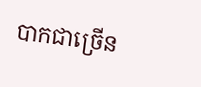បាកជាច្រើន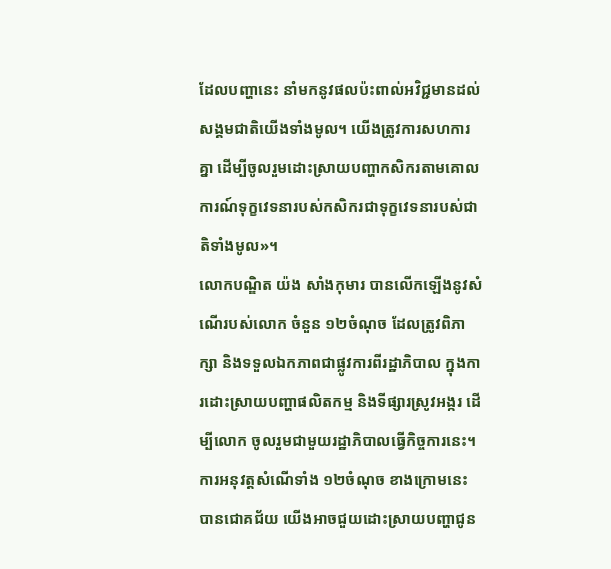ដែលបញ្ហានេះ នាំមកនូវផលប៉ះពាល់អវិជ្ជមានដល់សង្គមជាតិយើងទាំងមូល។ យើងត្រូវការសហការគ្នា ដើម្បីចូលរួមដោះស្រាយបញ្ហាកសិករតាមគោលការណ៍ទុក្ខវេទនារបស់កសិករជាទុក្ខវេទនារបស់ជាតិទាំងមូល»។
លោកបណ្ឌិត យ៉ង សាំងកុមារ បានលើកឡើងនូវសំណើរបស់លោក ចំនួន ១២ចំណុច ដែលត្រូវពិភាក្សា និងទទួលឯកភាពជាផ្លូវការពីរដ្ឋាភិបាល ក្នុងការដោះស្រាយបញ្ហាផលិតកម្ម និងទីផ្សារស្រូវអង្ករ ដើម្បីលោក ចូលរួមជាមួយរដ្ឋាភិបាលធ្វើកិច្ចការនេះ។ ការអនុវត្តសំណើទាំង ១២ចំណុច ខាងក្រោមនេះ បានជោគជ័យ យើងអាចជួយដោះស្រាយបញ្ហាជូន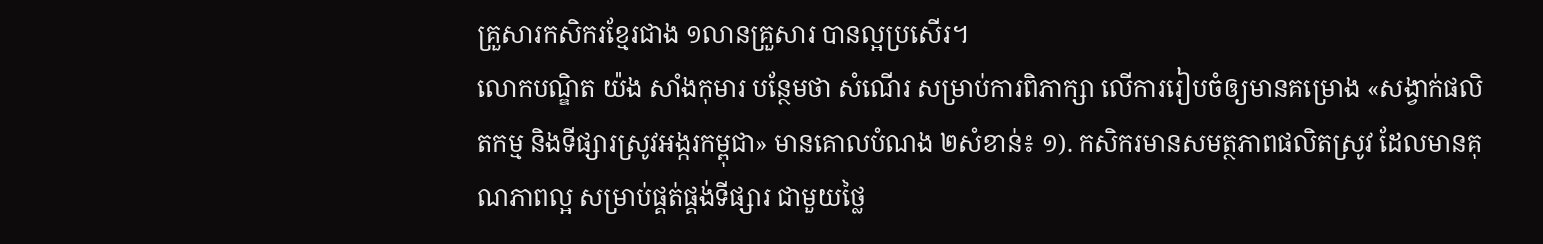គ្រួសារកសិករខ្មែរជាង ១លានគ្រួសារ បានល្អប្រសើរ។
លោកបណ្ឌិត យ៉ង សាំងកុមារ បន្ថែមថា សំណើរ សម្រាប់ការពិភាក្សា លើការរៀបចំឲ្យមានគម្រោង «សង្វាក់ផលិតកម្ម និងទីផ្សារស្រូវអង្ករកម្ពុជា» មានគោលបំណង ២សំខាន់៖ ១). កសិករមានសមត្ថភាពផលិតស្រូវ ដែលមានគុណភាពល្អ សម្រាប់ផ្គត់ផ្គង់ទីផ្សារ ជាមួយថ្លៃ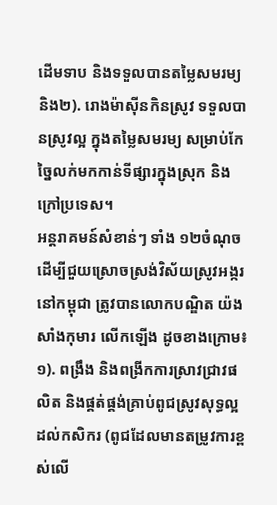ដើមទាប និងទទួលបានតម្លៃសមរម្យ និង២). រោងម៉ាស៊ីនកិនស្រូវ ទទួលបានស្រូវល្អ ក្នុងតម្លៃសមរម្យ សម្រាប់កែច្នៃលក់មកកាន់ទីផ្សារក្នុងស្រុក និងក្រៅប្រទេស។
អន្តរាគមន៍សំខាន់ៗ ទាំង ១២ចំណុច ដើម្បីជួយស្រោចស្រង់វិស័យស្រូវអង្ករ នៅកម្ពុជា ត្រូវបានលោកបណ្ឌិត យ៉ង សាំងកុមារ លើកឡើង ដូចខាងក្រោម៖ ១). ពង្រឹង និងពង្រីកការស្រាវជ្រាវផលិត និងផ្គត់ផ្គង់គ្រាប់ពូជស្រូវសុទ្ធល្អ ដល់កសិករ (ពូជដែលមានតម្រូវការខ្ពស់លើ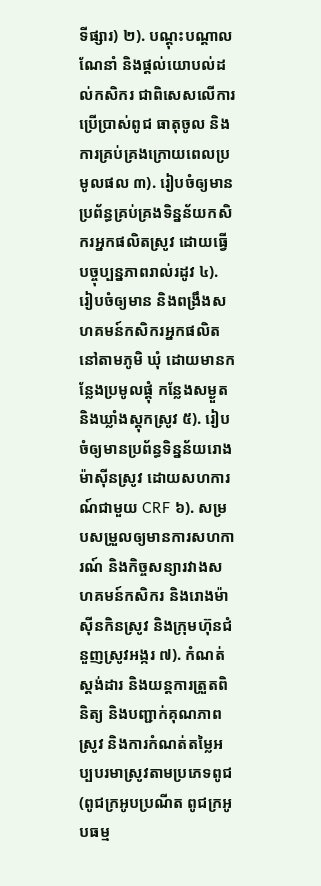ទីផ្សារ) ២). បណ្ដុះបណ្ដាល ណែនាំ និងផ្ដល់យោបល់ដល់កសិករ ជាពិសេសលើការប្រើប្រាស់ពូជ ធាតុចូល និងការគ្រប់គ្រងក្រោយពេលប្រមូលផល ៣). រៀបចំឲ្យមានប្រព័ន្ធគ្រប់គ្រងទិន្នន័យកសិករអ្នកផលិតស្រូវ ដោយធ្វើបច្ចុប្បន្នភាពរាល់រដូវ ៤). រៀបចំឲ្យមាន និងពង្រឹងសហគមន៍កសិករអ្នកផលិតនៅតាមភូមិ ឃុំ ដោយមានកន្លែងប្រមូលផ្ដុំ កន្លែងសម្ងួត និងឃ្លាំងស្តុកស្រូវ ៥). រៀបចំឲ្យមានប្រព័ន្ធទិន្នន័យរោងម៉ាស៊ីនស្រូវ ដោយសហការណ៍ជាមួយ CRF ៦). សម្របសម្រួលឲ្យមានការសហការណ៍ និងកិច្ចសន្យារវាងសហគមន៍កសិករ និងរោងម៉ាស៊ីនកិនស្រូវ និងក្រុមហ៊ុនជំនួញស្រូវអង្ករ ៧). កំណត់ស្តង់ដារ និងយន្តការត្រួតពិនិត្យ និងបញ្ជាក់គុណភាពស្រូវ និងការកំណត់តម្លៃអប្បបរមាស្រូវតាមប្រភេទពូជ (ពូជក្រអូបប្រណីត ពូជក្រអូបធម្ម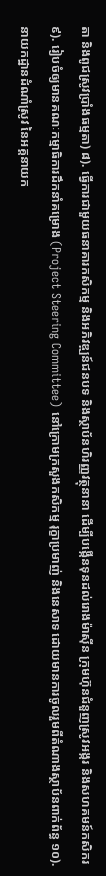តា និងពូជស្រូវប្រាំងធម្មតា) ៨). ធ្វើការជាមួយធនាគារកសិកម្ម និងអភិវឌ្ឍន៍ជនបទ និងស្ថាប័នហិរញ្ញវត្ថុនានា ដើម្បីបង្កើនទុនដល់រោងម៉ាស៊ីន ក្រុមហ៊ុនជំនួញស្រូវអង្ករ និងសហគមន៍កសិករ ៩). រៀបចំឲ្យមានគណៈកម្មាធិការដឹកនាំគម្រោង (Project Steering Committee) នៅក្រោមក្រសួងកសិកម្ម រុក្ខាប្រមាញ់ និងនេសាទ ដោយមានការចូលរួមពីតំណាងស្ថាប័នពាក់ព័ន្ធ ១០). នាយកដ្ឋានដំណាំស្រូវ នៃអគ្គនាយក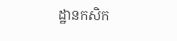ដ្ឋានកសិក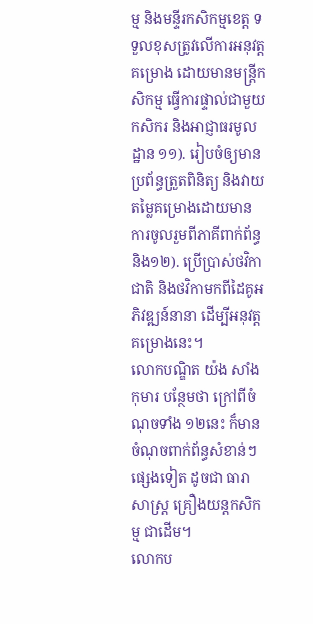ម្ម និងមន្ទីរកសិកម្មខេត្ត ទទួលខុសត្រូវលើការអនុវត្តគម្រោង ដោយមានមន្រ្តីកសិកម្ម ធ្វើការផ្ទាល់ជាមួយកសិករ និងអាជ្ញាធរមូលដ្ឋាន ១១). រៀបចំឲ្យមានប្រព័ន្ធត្រួតពិនិត្យ និងវាយតម្លៃគម្រោងដោយមានការចូលរួមពីភាគីពាក់ព័ន្ធ និង១២). ប្រើប្រាស់ថវិកាជាតិ និងថវិកាមកពីដៃគូអភិវឌ្ឍន៍នានា ដើម្បីអនុវត្តគម្រោងនេះ។
លោកបណ្ឌិត យ៉ង សាំងកុមារ បន្ថែមថា ក្រៅពីចំណុចទាំង ១២នេះ ក៏មានចំណុចពាក់ព័ន្ធសំខាន់ៗផ្សេងទៀត ដូចជា ធារាសាស្រ្ត គ្រឿងយន្តកសិកម្ម ជាដើម។
លោកប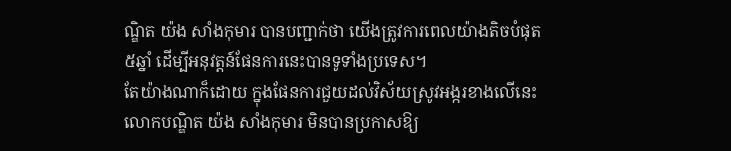ណ្ឌិត យ៉ង សាំងកុមារ បានបញ្ជាក់ថា យើងត្រូវការពេលយ៉ាងតិចបំផុត ៥ឆ្នាំ ដើម្បីអនុវត្តន៍ផែនការនេះបានទូទាំងប្រទេស។
តែយ៉ាងណាក៏ដោយ ក្នុងផែនការជួយដល់វិស័យស្រូវអង្ករខាងលើនេះ លោកបណ្ឌិត យ៉ង សាំងកុមារ មិនបានប្រកាសឱ្យ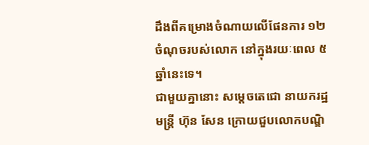ដឹងពីគម្រោងចំណាយលើផែនការ ១២ចំណុចរបស់លោក នៅក្នុងរយៈពេល ៥ឆ្នាំនេះទេ។
ជាមួយគ្នានោះ សម្តេចតេជោ នាយករដ្ឋមន្ត្រី ហ៊ុន សែន ក្រោយជួបលោកបណ្ឌិ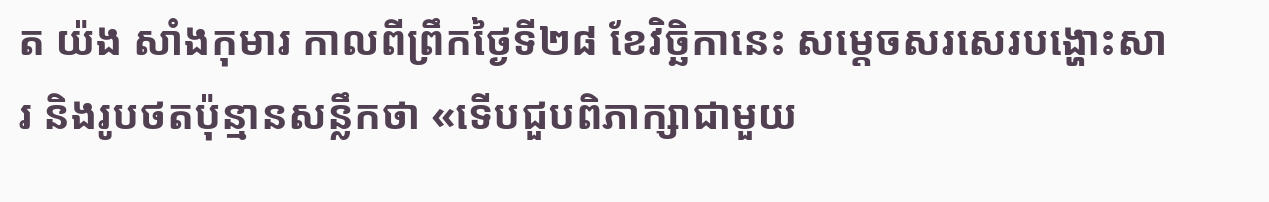ត យ៉ង សាំងកុមារ កាលពីព្រឹកថ្ងៃទី២៨ ខែវិច្ឆិកានេះ សម្តេចសរសេរបង្ហោះសារ និងរូបថតប៉ុន្មានសន្លឹកថា «ទើបជួបពិភាក្សាជាមួយ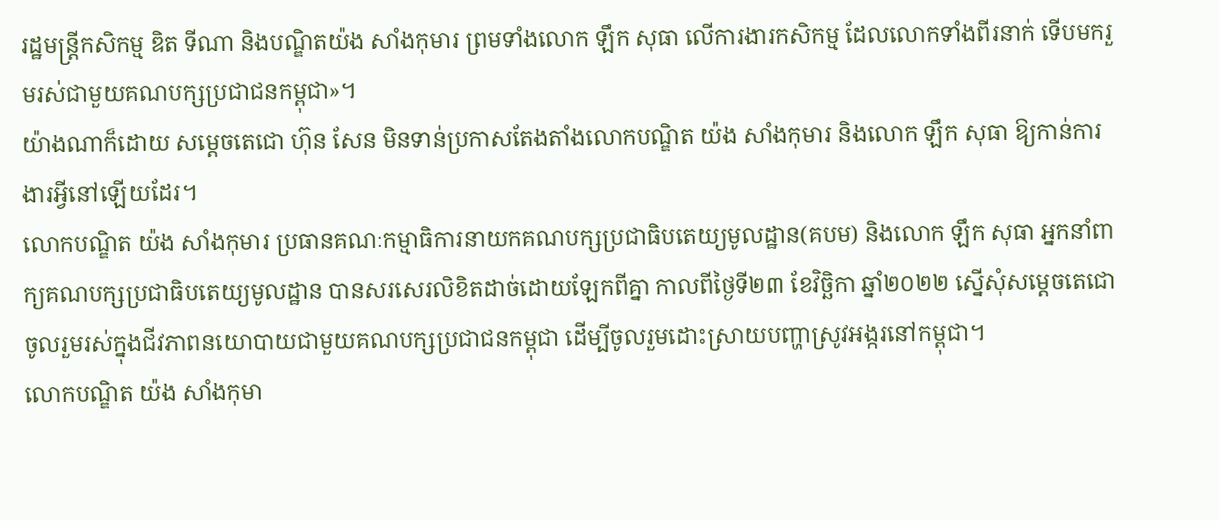រដ្ឋមន្ត្រីកសិកម្ម ឌិត ទីណា និងបណ្ឌិតយ៉ង សាំងកុមារ ព្រមទាំងលោក ឡឹក សុធា លើការងារកសិកម្ម ដែលលោកទាំងពីរនាក់ ទើបមករួមរស់ជាមួយគណបក្សប្រជាជនកម្ពុជា»។
យ៉ាងណាក៏ដោយ សម្តេចតេជោ ហ៊ុន សែន មិនទាន់ប្រកាសតែងតាំងលោកបណ្ឌិត យ៉ង សាំងកុមារ និងលោក ឡឹក សុធា ឱ្យកាន់ការងារអ្វីនៅឡើយដែរ។
លោកបណ្ឌិត យ៉ង សាំងកុមារ ប្រធានគណៈកម្មាធិការនាយកគណបក្សប្រជាធិបតេយ្យមូលដ្ឋាន(គបម) និងលោក ឡឹក សុធា អ្នកនាំពាក្យគណបក្សប្រជាធិបតេយ្យមូលដ្ឋាន បានសរសេរលិខិតដាច់ដោយឡែកពីគ្នា កាលពីថ្ងៃទី២៣ ខែវិច្ឆិកា ឆ្នាំ២០២២ ស្នើសុំសម្តេចតេជោ ចូលរួមរស់ក្នុងជីវភាពនយោបាយជាមួយគណបក្សប្រជាជនកម្ពុជា ដើម្បីចូលរួមដោះស្រាយបញ្ហាស្រូវអង្ករនៅកម្ពុជា។
លោកបណ្ឌិត យ៉ង សាំងកុមា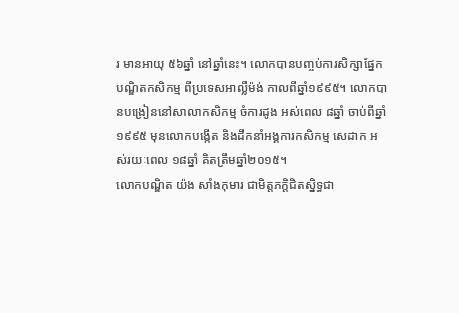រ មានអាយុ ៥៦ឆ្នាំ នៅឆ្នាំនេះ។ លោកបានបញ្ចប់ការសិក្សាផ្នែកបណ្ឌិតកសិកម្ម ពីប្រទេសអាល្លឺម៉ង់ កាលពីឆ្នាំ១៩៩៥។ លោកបានបង្រៀននៅសាលាកសិកម្ម ចំការដូង អស់ពេល ៨ឆ្នាំ ចាប់ពីឆ្នាំ១៩៩៥ មុនលោកបង្កើត និងដឹកនាំអង្គការកសិកម្ម សេដាក អស់រយៈពេល ១៨ឆ្នាំ គិតត្រឹមឆ្នាំ២០១៥។
លោកបណ្ឌិត យ៉ង សាំងកុមារ ជាមិត្តភក្តិជិតស្និទ្ធជា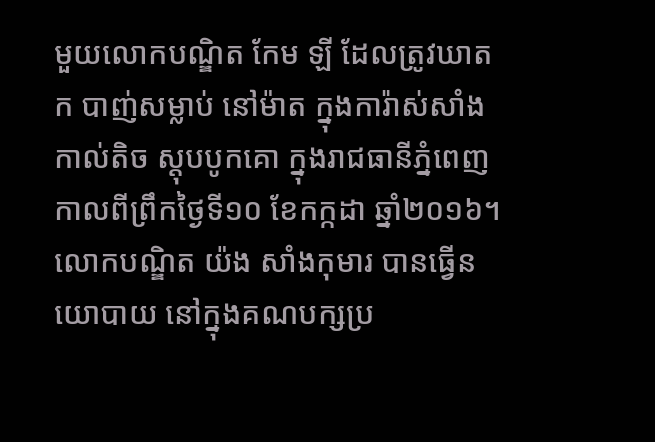មួយលោកបណ្ឌិត កែម ឡី ដែលត្រូវឃាតក បាញ់សម្លាប់ នៅម៉ាត ក្នុងការ៉ាស់សាំងកាល់តិច ស្តុបបូកគោ ក្នុងរាជធានីភ្នំពេញ កាលពីព្រឹកថ្ងៃទី១០ ខែកក្កដា ឆ្នាំ២០១៦។ លោកបណ្ឌិត យ៉ង សាំងកុមារ បានធ្វើនយោបាយ នៅក្នុងគណបក្សប្រ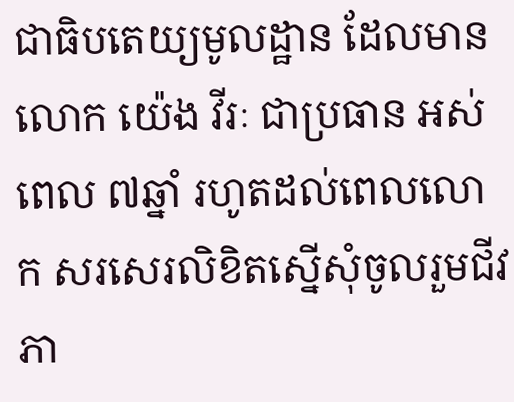ជាធិបតេយ្យមូលដ្ឋាន ដែលមានលោក យ៉េង វីរៈ ជាប្រធាន អស់ពេល ៧ឆ្នាំ រហូតដល់ពេលលោក សរសេរលិខិតស្នើសុំចូលរួមជីវភា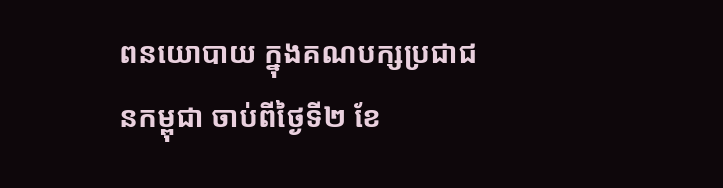ពនយោបាយ ក្នុងគណបក្សប្រជាជនកម្ពុជា ចាប់ពីថ្ងៃទី២ ខែ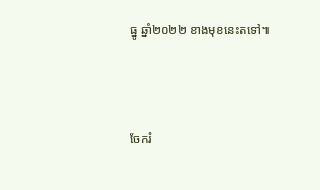ធ្នូ ឆ្នាំ២០២២ ខាងមុខនេះតទៅ៕



ចែករំ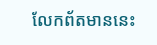លែកព័តមាននេះ